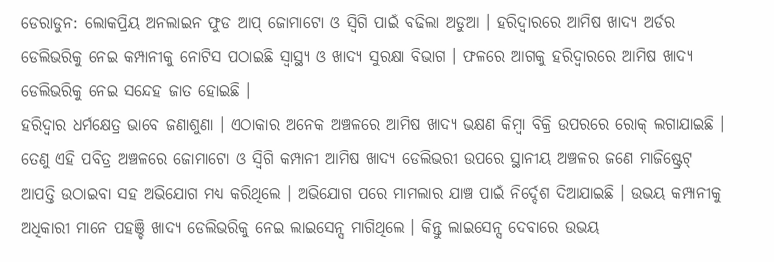ଡେରାଡୁନ: ଲୋକପ୍ରିୟ ଅନଲାଇନ ଫୁଡ ଆପ୍ ଜୋମାଟୋ ଓ ସ୍ୱିଗି ପାଇଁ ବଢିଲା ଅଡୁଆ । ହରିଦ୍ବାରରେ ଆମିଷ ଖାଦ୍ୟ ଅର୍ଡର ଡେଲିଭରିକୁ ନେଇ କମ୍ପାନୀକୁ ନୋଟିସ ପଠାଇଛି ସ୍ବାସ୍ଥ୍ୟ ଓ ଖାଦ୍ୟ ସୁରକ୍ଷା ବିଭାଗ । ଫଳରେ ଆଗକୁ ହରିଦ୍ବାରରେ ଆମିଷ ଖାଦ୍ୟ ଡେଲିଭରିକୁ ନେଇ ସନ୍ଦେହ ଜାତ ହୋଇଛି ।
ହରିଦ୍ବାର ଧର୍ମକ୍ଷେତ୍ର ଭାବେ ଜଣାଶୁଣା । ଏଠାକାର ଅନେକ ଅଞ୍ଚଳରେ ଆମିଷ ଖାଦ୍ୟ ଭକ୍ଷଣ କିମ୍ବା ବିକ୍ରି ଉପରରେ ରୋକ୍ ଲଗାଯାଇଛି । ତେଣୁ ଏହି ପବିତ୍ର ଅଞ୍ଚଳରେ ଜୋମାଟୋ ଓ ସ୍ୱିଗି କମ୍ପାନୀ ଆମିଷ ଖାଦ୍ୟ ଡେଲିଭରୀ ଉପରେ ସ୍ଥାନୀୟ ଅଞ୍ଚଳର ଜଣେ ମାଜିଷ୍ଟ୍ରେଟ୍ ଆପତ୍ତି ଉଠାଇବା ସହ ଅଭିଯୋଗ ମଧ୍ୟ କରିଥିଲେ । ଅଭିଯୋଗ ପରେ ମାମଲାର ଯାଞ୍ଚ ପାଇଁ ନିର୍ଦ୍ଦେଶ ଦିଆଯାଇଛି । ଉଭୟ କମ୍ପାନୀକୁ ଅଧିକାରୀ ମାନେ ପହଞ୍ଚି ଖାଦ୍ୟ ଡେଲିଭରିକୁ ନେଇ ଲାଇସେନ୍ସ ମାଗିଥିଲେ । କିନ୍ତୁ ଲାଇସେନ୍ସ ଦେବାରେ ଉଭୟ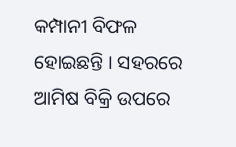କମ୍ପାନୀ ବିଫଳ ହୋଇଛନ୍ତି । ସହରରେ ଆମିଷ ବିକ୍ରି ଉପରେ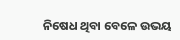ନିଷେଧ ଥିବା ବେଳେ ଉଭୟ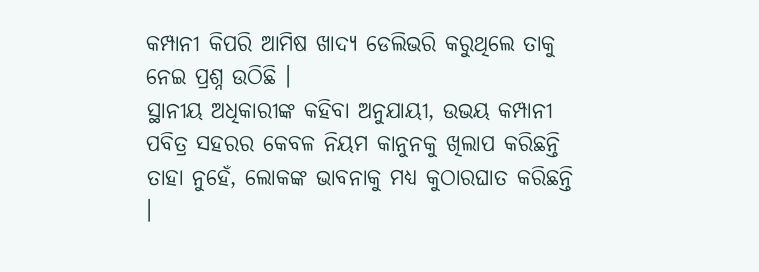କମ୍ପାନୀ କିପରି ଆମିଷ ଖାଦ୍ୟ ଡେଲିଭରି କରୁଥିଲେ ତାକୁ ନେଇ ପ୍ରଶ୍ନ ଉଠିଛି ।
ସ୍ଥାନୀୟ ଅଧିକାରୀଙ୍କ କହିବା ଅନୁଯାୟୀ, ଉଭୟ କମ୍ପାନୀ ପବିତ୍ର ସହରର କେବଳ ନିୟମ କାନୁନକୁ ଖିଲାପ କରିଛନ୍ତି ତାହା ନୁହେଁ, ଲୋକଙ୍କ ଭାବନାକୁ ମଧ୍ୟ କୁଠାରଘାତ କରିଛନ୍ତି ।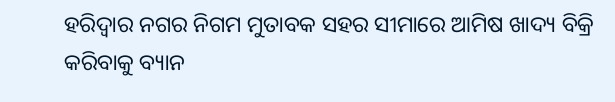ହରିଦ୍ବାର ନଗର ନିଗମ ମୁତାବକ ସହର ସୀମାରେ ଆମିଷ ଖାଦ୍ୟ ବିକ୍ରି କରିବାକୁ ବ୍ୟାନ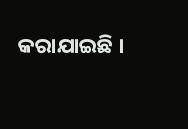କରାଯାଇଛି ।